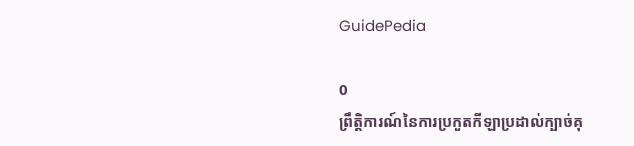GuidePedia

0
ព្រឹត្តិការណ៍នៃការប្រកួតកីឡាប្រដាល់ក្បាច់គុ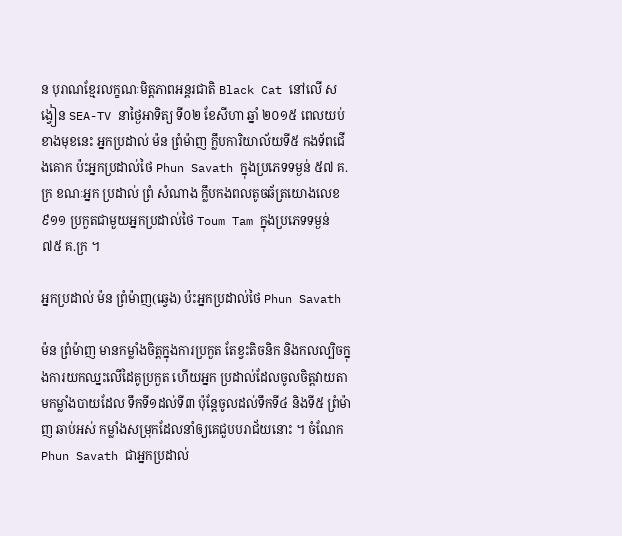ន បុរាណខ្មែរលក្ខណៈមិត្តភាពអន្តរជាតិ Black Cat នៅលើ សង្វៀន SEA-TV នាថ្ងៃអាទិត្យ ទី០២ ខែសីហា ឆ្នាំ ២០១៥ ពេលយប់ខាងមុខនេះ អ្នកប្រដាល់ ម៉ន ព្រំម៉ាញ ក្លឹបការិយាល័យទី៥ កងទ័ពជើងគោក ប៉ះអ្នកប្រដាល់ថៃ Phun Savath ក្នុងប្រភេទទម្ងន់ ៥៧ គ.ក្រ ខណៈអ្នក ប្រដាល់ ព្រំ សំណាង ក្លឹបកងពលតូចឆ័ត្រយោងលេខ៩១១ ប្រកួតជាមួយអ្នកប្រដាល់ថៃ Toum Tam ក្នុងប្រភេទទម្ងន់ ៧៥ គ.ក្រ ។

អ្នកប្រដាល់ ម៉ន ព្រំម៉ាញ(ឆ្វេង) ប៉ះអ្នកប្រដាល់ថៃ Phun Savath

ម៉ន ព្រំម៉ាញ មានកម្លាំងចិត្តក្នុងការប្រកួត តែខ្វះតិចនិក និងកលល្បិចក្នុងការយកឈ្នះលើដៃគូប្រកួត ហើយអ្នក ប្រដាល់ដែលចូលចិត្តវាយតាមកម្លាំងបាយដែល ទឹកទី១ដល់ទី៣ ប៉ុន្តែចូលដល់ទឹកទី៤ និងទី៥ ព្រំម៉ាញ ឆាប់អស់ កម្លាំងសម្រុកដែលនាំឲ្យគេជួបបរាជ័យនោះ ។ ចំណែក Phun Savath ជាអ្នកប្រដាល់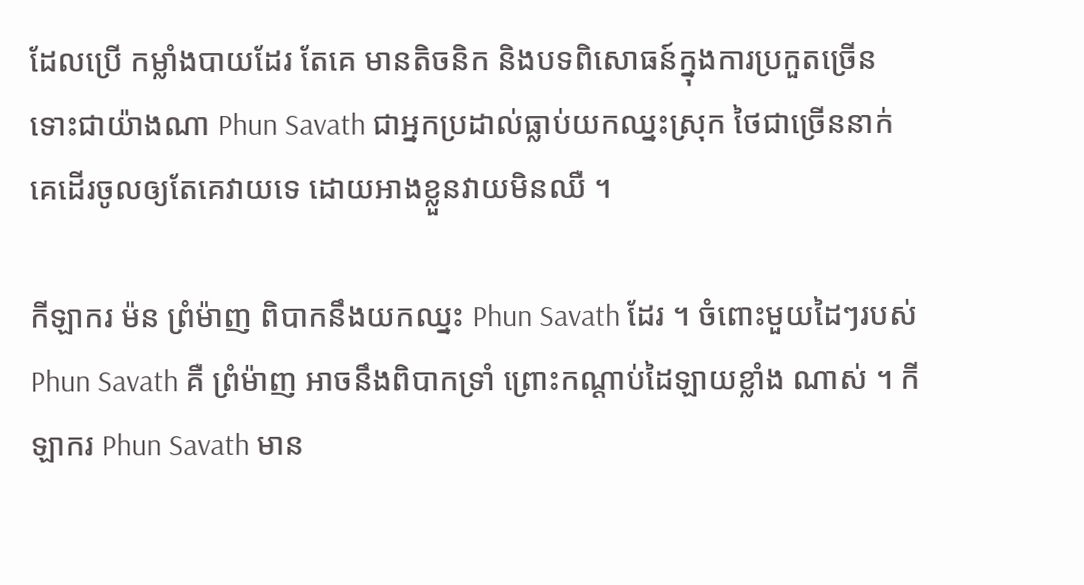ដែលប្រើ កម្លាំងបាយដែរ តែគេ មានតិចនិក និងបទពិសោធន៍ក្នុងការប្រកួតច្រើន ទោះជាយ៉ាងណា Phun Savath ជាអ្នកប្រដាល់ធ្លាប់យកឈ្នះស្រុក ថៃជាច្រើននាក់ គេដើរចូលឲ្យតែគេវាយទេ ដោយអាងខ្លួនវាយមិនឈឺ ។

កីឡាករ ម៉ន ព្រំម៉ាញ ពិបាកនឹងយកឈ្នះ Phun Savath ដែរ ។ ចំពោះមួយដៃៗរបស់ Phun Savath គឺ ព្រំម៉ាញ អាចនឹងពិបាកទ្រាំ ព្រោះកណ្ដាប់ដៃឡាយខ្លាំង ណាស់ ។ កីឡាករ Phun Savath មាន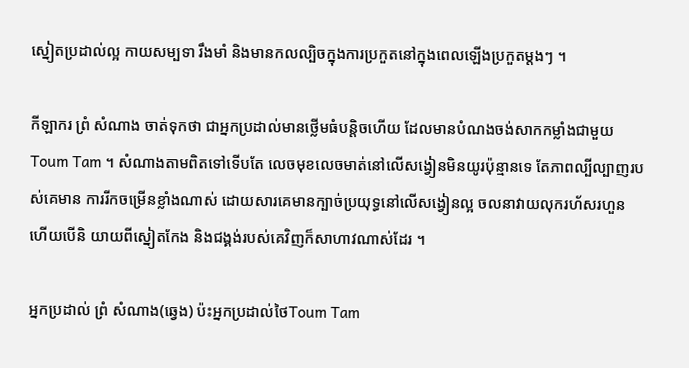ស្នៀតប្រដាល់ល្អ កាយសម្បទា រឹងមាំ និងមានកលល្បិចក្នុងការប្រកួតនៅក្នុងពេលឡើងប្រកួតម្តងៗ ។

កីឡាករ ព្រំ សំណាង ចាត់ទុកថា ជាអ្នកប្រដាល់មានថ្លើមធំបន្តិចហើយ ដែលមានបំណងចង់សាកកម្លាំងជាមួយ Toum Tam ។ សំណាងតាមពិតទៅទើបតែ លេចមុខលេចមាត់នៅលើសង្វៀនមិនយូរប៉ុន្មានទេ តែភាពល្បីល្បាញរបស់គេមាន ការរីកចម្រើនខ្លាំងណាស់ ដោយសារគេមានក្បាច់ប្រយុទ្ធនៅលើសង្វៀនល្អ ចលនាវាយលុករហ័សរហួន ហើយបើនិ យាយពីស្នៀតកែង និងជង្គង់របស់គេវិញក៏សាហាវណាស់ដែរ ។

អ្នកប្រដាល់ ព្រំ សំណាង(ឆ្វេង) ប៉ះអ្នកប្រដាល់ថៃToum Tam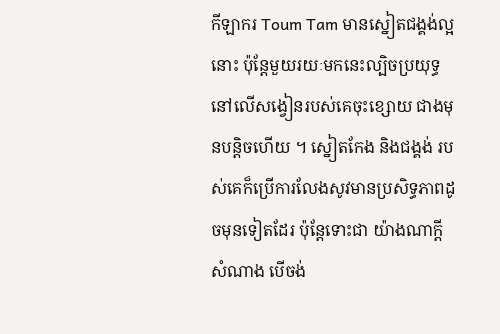កីឡាករ Toum Tam មានស្នៀតជង្គង់ល្អនោះ ប៉ុន្តែមួយរយៈមកនេះល្បិចប្រយុទ្ធនៅលើសង្វៀនរបស់គេចុះខ្សោយ ជាងមុនបន្តិចហើយ ។ ស្នៀតកែង និងជង្គង់ របស់គេក៏ប្រើការលែងសូវមានប្រសិទ្ធភាពដូចមុនទៀតដែរ ប៉ុន្តែទោះជា យ៉ាងណាក្តី សំណាង បើចង់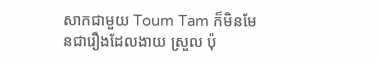សាកជាមួយ Toum Tam ក៏មិនមែនជារឿងដែលងាយ ស្រួល ប៉ុ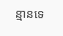ន្មានទេ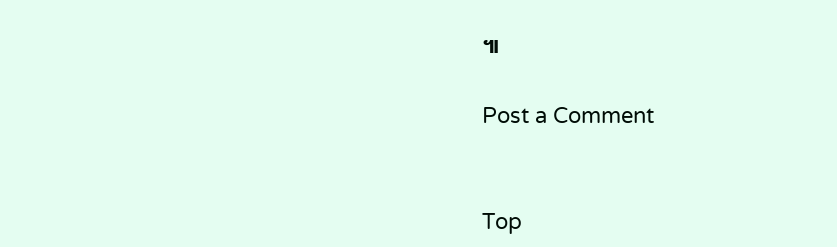៕

Post a Comment


Top